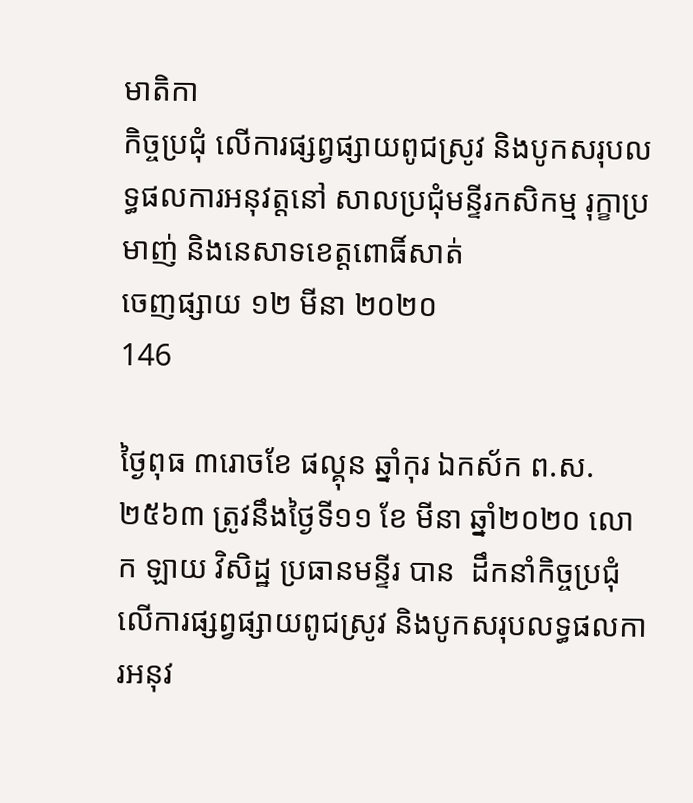មាតិកា
កិច្ចប្រជុំ លើការផ្សព្វផ្សាយពូជស្រូវ និងបូកសរុបលទ្ធផលការអនុវត្តនៅ សាលប្រជុំមន្ទីរកសិកម្ម រុក្ខាប្រមាញ់ និងនេសាទខេត្តពោធិ៍សាត់
ចេញផ្សាយ ១២ មីនា ២០២០
146

ថ្ងៃពុធ ៣រោចខែ ផល្គុន ឆ្នាំកុរ ឯកស័ក ព.ស. ២៥៦៣ ត្រូវនឹងថ្ងៃទី១១ ខែ មីនា ឆ្នាំ២០២០ លោក ឡាយ វិសិដ្ឋ ប្រធានមន្ទីរ បាន  ដឹកនាំកិច្ចប្រជុំ លើការផ្សព្វផ្សាយពូជស្រូវ និងបូកសរុបលទ្ធផលការអនុវ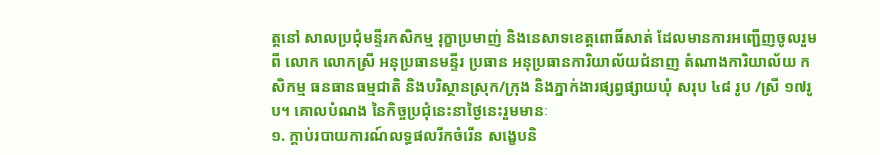ត្តនៅ សាលប្រជុំមន្ទីរកសិកម្ម រុក្ខាប្រមាញ់ និងនេសាទខេត្តពោធិ៍សាត់ ដែលមានការអញ្ជើញចូលរួមពី លោក លោកស្រី អនុប្រធានមន្ទីរ ប្រធាន អនុប្រធានការិយាល័យជំនាញ តំណាងការិយាល័យ កសិកម្ម ធនធានធម្មជាតិ និងបរិស្ថានស្រុក/ក្រុង និងភ្នាក់ងារផ្សព្វផ្សាយឃុំ សរុប ៤៨ រូប /ស្រី ១៧រូប។ គោលបំណង នៃកិច្ចប្រជុំនេះនាថ្ងៃនេះរួមមានៈ
១. ក្តាប់របាយការណ៍លទ្ធផលរីកចំរើន សង្ខេបនិ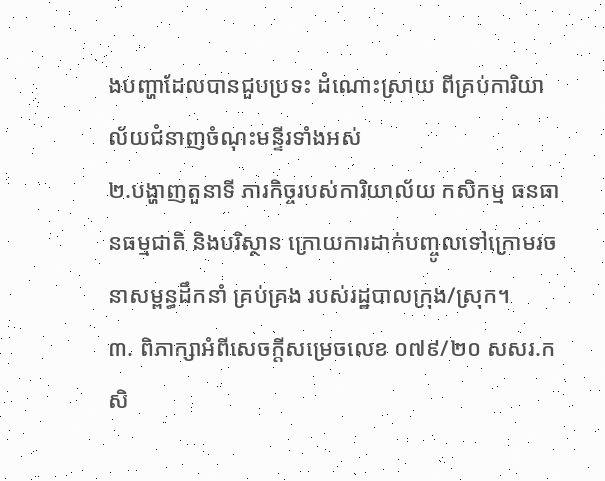ងបញ្ហាដែលបានជួបប្រទះ ដំណោះស្រាយ ពីគ្រប់ការិយាល័យជំនាញចំណុះមន្ទីរទាំងអស់
២.បង្ហាញតួនាទី ភារកិច្ចរបស់ការិយាល័យ កសិកម្ម ធនធានធម្មជាតិ និងបរិស្ថាន ក្រោយការដាក់បញ្ចូលទៅក្រោមរចនាសម្ពន្ធដឹកនាំ គ្រប់គ្រង របស់រដ្ឋបាលក្រុង/ស្រុក។
៣. ពិភាក្សាអំពីសេចក្តីសម្រេចលេខ ០៧៩/២០ សសរ.កសិ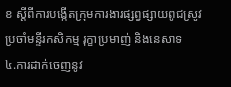ខ ស្តីពីការបង្កើតក្រុមការងារផ្សព្វផ្សាយពូជស្រូវ ប្រចាំមន្ទីរកសិកម្ម រុក្ខាប្រមាញ់ និងនេសាទ
៤.ការដាក់ចេញនូវ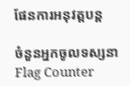ផែនការអនុវត្តបន្ត

ចំនួនអ្នកចូលទស្សនា
Flag Counter